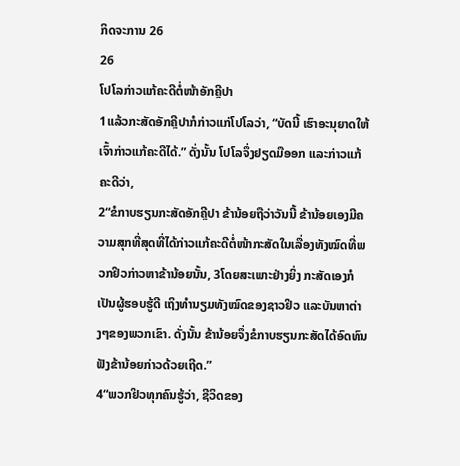ກິດຈະການ 26
26
ໂປໂລກ່າວແກ້ຄະດີຕໍ່ໜ້າອັກຄຼີປາ
1ແລ້ວກະສັດອັກຄຼີປາກໍກ່າວແກ່ໂປໂລວ່າ, “ບັດນີ້ ເຮົາອະນຸຍາດໃຫ້ເຈົ້າກ່າວແກ້ຄະດີໄດ້.” ດັ່ງນັ້ນ ໂປໂລຈຶ່ງຢຽດມືອອກ ແລະກ່າວແກ້ຄະດີວ່າ,
2“ຂໍກາບຮຽນກະສັດອັກຄຼີປາ ຂ້ານ້ອຍຖືວ່າວັນນີ້ ຂ້ານ້ອຍເອງມີຄວາມສຸກທີ່ສຸດທີ່ໄດ້ກ່າວແກ້ຄະດີຕໍ່ໜ້າກະສັດໃນເລື່ອງທັງໝົດທີ່ພວກຢິວກ່າວຫາຂ້ານ້ອຍນັ້ນ, 3ໂດຍສະເພາະຢ່າງຍິ່ງ ກະສັດເອງກໍເປັນຜູ້ຮອບຮູ້ດີ ເຖິງທຳນຽມທັງໝົດຂອງຊາວຢິວ ແລະບັນຫາຕ່າງໆຂອງພວກເຂົາ. ດັ່ງນັ້ນ ຂ້ານ້ອຍຈຶ່ງຂໍກາບຮຽນກະສັດໄດ້ອົດທົນຟັງຂ້ານ້ອຍກ່າວດ້ວຍເຖີດ.”
4“ພວກຢິວທຸກຄົນຮູ້ວ່າ, ຊີວິດຂອງ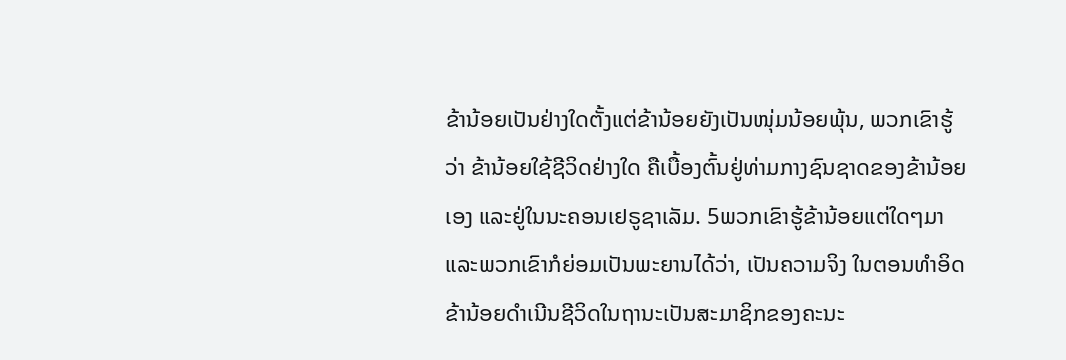ຂ້ານ້ອຍເປັນຢ່າງໃດຕັ້ງແຕ່ຂ້ານ້ອຍຍັງເປັນໜຸ່ມນ້ອຍພຸ້ນ, ພວກເຂົາຮູ້ວ່າ ຂ້ານ້ອຍໃຊ້ຊີວິດຢ່າງໃດ ຄືເບື້ອງຕົ້ນຢູ່ທ່າມກາງຊົນຊາດຂອງຂ້ານ້ອຍເອງ ແລະຢູ່ໃນນະຄອນເຢຣູຊາເລັມ. 5ພວກເຂົາຮູ້ຂ້ານ້ອຍແຕ່ໃດໆມາ ແລະພວກເຂົາກໍຍ່ອມເປັນພະຍານໄດ້ວ່າ, ເປັນຄວາມຈິງ ໃນຕອນທຳອິດ ຂ້ານ້ອຍດຳເນີນຊີວິດໃນຖານະເປັນສະມາຊິກຂອງຄະນະ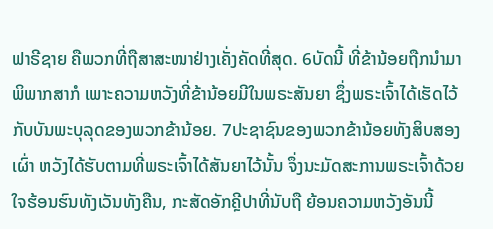ຟາຣີຊາຍ ຄືພວກທີ່ຖືສາສະໜາຢ່າງເຄັ່ງຄັດທີ່ສຸດ. 6ບັດນີ້ ທີ່ຂ້ານ້ອຍຖືກນຳມາພິພາກສາກໍ ເພາະຄວາມຫວັງທີ່ຂ້ານ້ອຍມີໃນພຣະສັນຍາ ຊຶ່ງພຣະເຈົ້າໄດ້ເຮັດໄວ້ກັບບັນພະບຸລຸດຂອງພວກຂ້ານ້ອຍ. 7ປະຊາຊົນຂອງພວກຂ້ານ້ອຍທັງສິບສອງເຜົ່າ ຫວັງໄດ້ຮັບຕາມທີ່ພຣະເຈົ້າໄດ້ສັນຍາໄວ້ນັ້ນ ຈຶ່ງນະມັດສະການພຣະເຈົ້າດ້ວຍໃຈຮ້ອນຮົນທັງເວັນທັງຄືນ, ກະສັດອັກຄຼີປາທີ່ນັບຖື ຍ້ອນຄວາມຫວັງອັນນີ້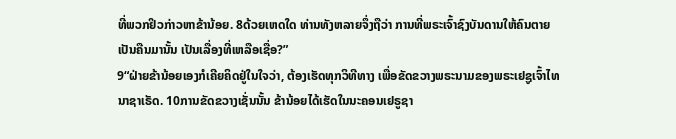ທີ່ພວກຢິວກ່າວຫາຂ້ານ້ອຍ. 8ດ້ວຍເຫດໃດ ທ່ານທັງຫລາຍຈຶ່ງຖືວ່າ ການທີ່ພຣະເຈົ້າຊົງບັນດານໃຫ້ຄົນຕາຍເປັນຄືນມານັ້ນ ເປັນເລື່ອງທີ່ເຫລືອເຊື່ອ?”
9“ຝ່າຍຂ້ານ້ອຍເອງກໍເຄີຍຄິດຢູ່ໃນໃຈວ່າ, ຕ້ອງເຮັດທຸກວິທີທາງ ເພື່ອຂັດຂວາງພຣະນາມຂອງພຣະເຢຊູເຈົ້າໄທນາຊາເຣັດ. 10ການຂັດຂວາງເຊັ່ນນັ້ນ ຂ້ານ້ອຍໄດ້ເຮັດໃນນະຄອນເຢຣູຊາ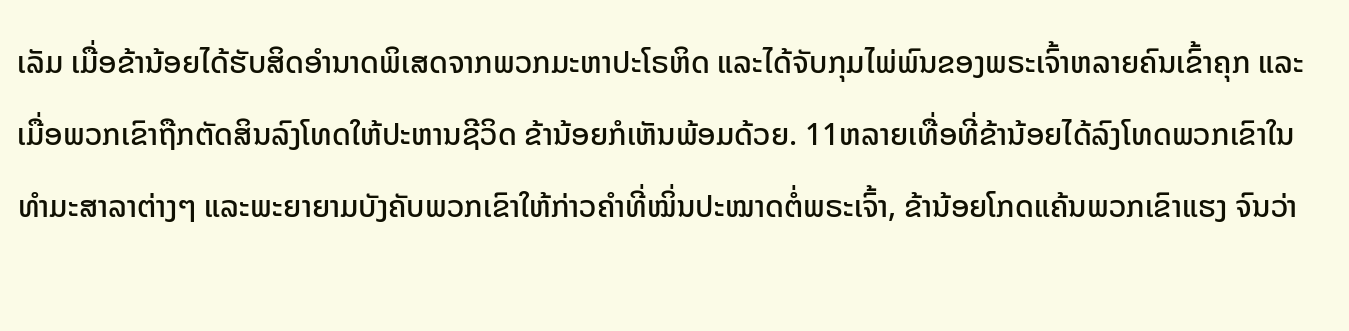ເລັມ ເມື່ອຂ້ານ້ອຍໄດ້ຮັບສິດອຳນາດພິເສດຈາກພວກມະຫາປະໂຣຫິດ ແລະໄດ້ຈັບກຸມໄພ່ພົນຂອງພຣະເຈົ້າຫລາຍຄົນເຂົ້າຄຸກ ແລະເມື່ອພວກເຂົາຖືກຕັດສິນລົງໂທດໃຫ້ປະຫານຊີວິດ ຂ້ານ້ອຍກໍເຫັນພ້ອມດ້ວຍ. 11ຫລາຍເທື່ອທີ່ຂ້ານ້ອຍໄດ້ລົງໂທດພວກເຂົາໃນທຳມະສາລາຕ່າງໆ ແລະພະຍາຍາມບັງຄັບພວກເຂົາໃຫ້ກ່າວຄຳທີ່ໝິ່ນປະໝາດຕໍ່ພຣະເຈົ້າ, ຂ້ານ້ອຍໂກດແຄ້ນພວກເຂົາແຮງ ຈົນວ່າ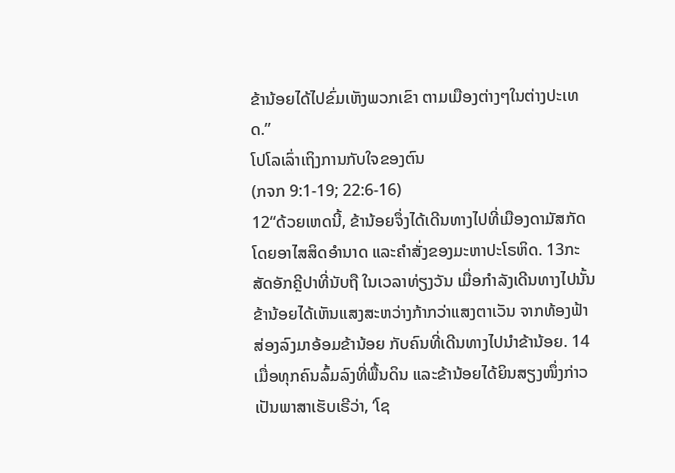ຂ້ານ້ອຍໄດ້ໄປຂົ່ມເຫັງພວກເຂົາ ຕາມເມືອງຕ່າງໆໃນຕ່າງປະເທດ.”
ໂປໂລເລົ່າເຖິງການກັບໃຈຂອງຕົນ
(ກຈກ 9:1-19; 22:6-16)
12“ດ້ວຍເຫດນີ້, ຂ້ານ້ອຍຈຶ່ງໄດ້ເດີນທາງໄປທີ່ເມືອງດາມັສກັດ ໂດຍອາໄສສິດອຳນາດ ແລະຄຳສັ່ງຂອງມະຫາປະໂຣຫິດ. 13ກະສັດອັກຄຼີປາທີ່ນັບຖື ໃນເວລາທ່ຽງວັນ ເມື່ອກຳລັງເດີນທາງໄປນັ້ນ ຂ້ານ້ອຍໄດ້ເຫັນແສງສະຫວ່າງກ້າກວ່າແສງຕາເວັນ ຈາກທ້ອງຟ້າສ່ອງລົງມາອ້ອມຂ້ານ້ອຍ ກັບຄົນທີ່ເດີນທາງໄປນຳຂ້ານ້ອຍ. 14ເມື່ອທຸກຄົນລົ້ມລົງທີ່ພື້ນດິນ ແລະຂ້ານ້ອຍໄດ້ຍິນສຽງໜຶ່ງກ່າວເປັນພາສາເຮັບເຣີວ່າ, ‘ໂຊ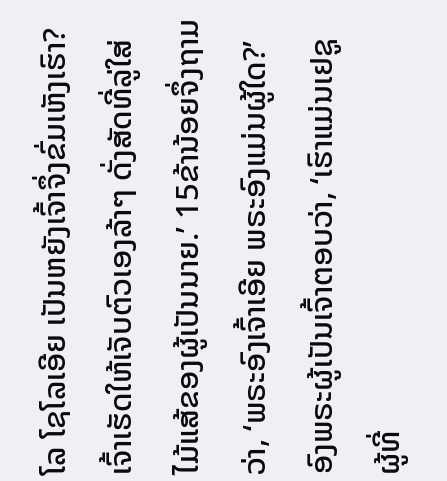ໂລ ໂຊໂລເອີຍ ເປັນຫຍັງເຈົ້າຈຶ່ງຂົ່ມເຫັງເຮົາ? ເຈົ້າເຮັດໃຫ້ເຈັບຕົວເອງລ້າໆ ດັ່ງສັດທີ່ລູ່ໃສ່ໄມ້ແສ້ຂອງຜູ້ເປັນນາຍ.’ 15ຂ້ານ້ອຍຈຶ່ງຖາມວ່າ, ‘ພຣະອົງເຈົ້າເອີຍ ພຣະອົງແມ່ນຜູ້ໃດ?’ ອົງພຣະຜູ້ເປັນເຈົ້າຕອບວ່າ, ‘ເຮົາແມ່ນເຢຊູ ຜູ້ທີ່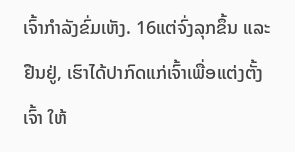ເຈົ້າກຳລັງຂົ່ມເຫັງ. 16ແຕ່ຈົ່ງລຸກຂຶ້ນ ແລະຢືນຢູ່, ເຮົາໄດ້ປາກົດແກ່ເຈົ້າເພື່ອແຕ່ງຕັ້ງເຈົ້າ ໃຫ້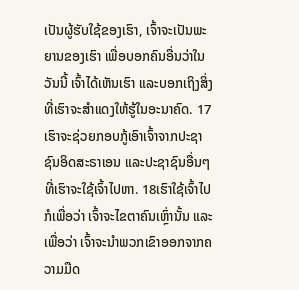ເປັນຜູ້ຮັບໃຊ້ຂອງເຮົາ, ເຈົ້າຈະເປັນພະຍານຂອງເຮົາ ເພື່ອບອກຄົນອື່ນວ່າໃນວັນນີ້ ເຈົ້າໄດ້ເຫັນເຮົາ ແລະບອກເຖິງສິ່ງທີ່ເຮົາຈະສຳແດງໃຫ້ຮູ້ໃນອະນາຄົດ. 17ເຮົາຈະຊ່ວຍກອບກູ້ເອົາເຈົ້າຈາກປະຊາຊົນອິດສະຣາເອນ ແລະປະຊາຊົນອື່ນໆທີ່ເຮົາຈະໃຊ້ເຈົ້າໄປຫາ. 18ເຮົາໃຊ້ເຈົ້າໄປກໍເພື່ອວ່າ ເຈົ້າຈະໄຂຕາຄົນເຫຼົ່ານັ້ນ ແລະເພື່ອວ່າ ເຈົ້າຈະນຳພວກເຂົາອອກຈາກຄວາມມືດ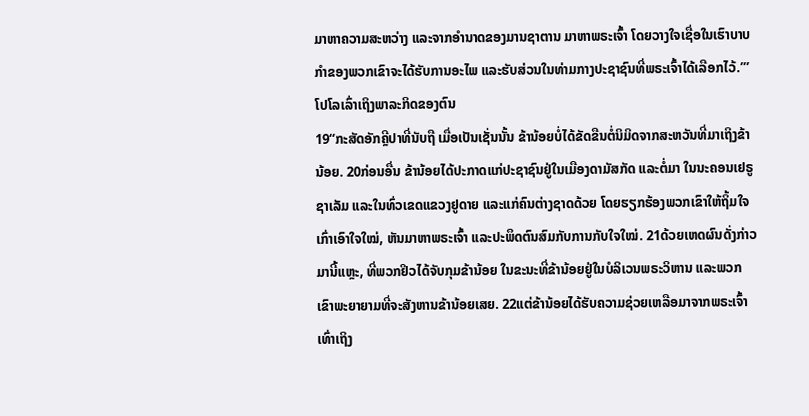ມາຫາຄວາມສະຫວ່າງ ແລະຈາກອຳນາດຂອງມານຊາຕານ ມາຫາພຣະເຈົ້າ ໂດຍວາງໃຈເຊື່ອໃນເຮົາບາບກຳຂອງພວກເຂົາຈະໄດ້ຮັບການອະໄພ ແລະຮັບສ່ວນໃນທ່າມກາງປະຊາຊົນທີ່ພຣະເຈົ້າໄດ້ເລືອກໄວ້.”’
ໂປໂລເລົ່າເຖິງພາລະກິດຂອງຕົນ
19“ກະສັດອັກຄຼີປາທີ່ນັບຖື ເມື່ອເປັນເຊັ່ນນັ້ນ ຂ້ານ້ອຍບໍ່ໄດ້ຂັດຂືນຕໍ່ນິມິດຈາກສະຫວັນທີ່ມາເຖິງຂ້ານ້ອຍ. 20ກ່ອນອື່ນ ຂ້ານ້ອຍໄດ້ປະກາດແກ່ປະຊາຊົນຢູ່ໃນເມືອງດາມັສກັດ ແລະຕໍ່ມາ ໃນນະຄອນເຢຣູຊາເລັມ ແລະໃນທົ່ວເຂດແຂວງຢູດາຍ ແລະແກ່ຄົນຕ່າງຊາດດ້ວຍ ໂດຍຮຽກຮ້ອງພວກເຂົາໃຫ້ຖິ້ມໃຈເກົ່າເອົາໃຈໃໝ່, ຫັນມາຫາພຣະເຈົ້າ ແລະປະພຶດຕົນສົມກັບການກັບໃຈໃໝ່. 21ດ້ວຍເຫດຜົນດັ່ງກ່າວມານີ້ແຫຼະ, ທີ່ພວກຢິວໄດ້ຈັບກຸມຂ້ານ້ອຍ ໃນຂະນະທີ່ຂ້ານ້ອຍຢູ່ໃນບໍລິເວນພຣະວິຫານ ແລະພວກເຂົາພະຍາຍາມທີ່ຈະສັງຫານຂ້ານ້ອຍເສຍ. 22ແຕ່ຂ້ານ້ອຍໄດ້ຮັບຄວາມຊ່ວຍເຫລືອມາຈາກພຣະເຈົ້າເທົ່າເຖິງ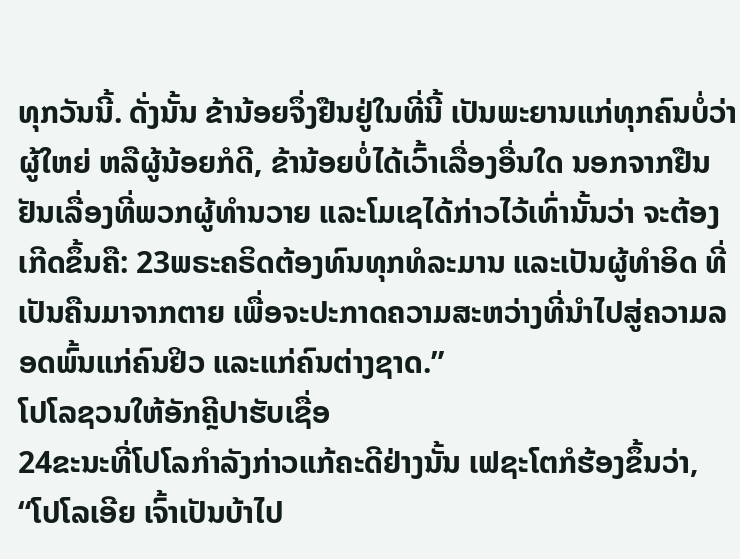ທຸກວັນນີ້. ດັ່ງນັ້ນ ຂ້ານ້ອຍຈຶ່ງຢືນຢູ່ໃນທີ່ນີ້ ເປັນພະຍານແກ່ທຸກຄົນບໍ່ວ່າຜູ້ໃຫຍ່ ຫລືຜູ້ນ້ອຍກໍດີ, ຂ້ານ້ອຍບໍ່ໄດ້ເວົ້າເລື່ອງອື່ນໃດ ນອກຈາກຢືນຢັນເລື່ອງທີ່ພວກຜູ້ທຳນວາຍ ແລະໂມເຊໄດ້ກ່າວໄວ້ເທົ່ານັ້ນວ່າ ຈະຕ້ອງເກີດຂຶ້ນຄື: 23ພຣະຄຣິດຕ້ອງທົນທຸກທໍລະມານ ແລະເປັນຜູ້ທຳອິດ ທີ່ເປັນຄືນມາຈາກຕາຍ ເພື່ອຈະປະກາດຄວາມສະຫວ່າງທີ່ນຳໄປສູ່ຄວາມລອດພົ້ນແກ່ຄົນຢິວ ແລະແກ່ຄົນຕ່າງຊາດ.”
ໂປໂລຊວນໃຫ້ອັກຄຼີປາຮັບເຊື່ອ
24ຂະນະທີ່ໂປໂລກຳລັງກ່າວແກ້ຄະດີຢ່າງນັ້ນ ເຟຊະໂຕກໍຮ້ອງຂຶ້ນວ່າ, “ໂປໂລເອີຍ ເຈົ້າເປັນບ້າໄປ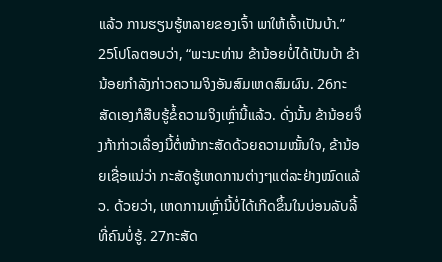ແລ້ວ ການຮຽນຮູ້ຫລາຍຂອງເຈົ້າ ພາໃຫ້ເຈົ້າເປັນບ້າ.”
25ໂປໂລຕອບວ່າ, “ພະນະທ່ານ ຂ້ານ້ອຍບໍ່ໄດ້ເປັນບ້າ ຂ້ານ້ອຍກຳລັງກ່າວຄວາມຈິງອັນສົມເຫດສົມຜົນ. 26ກະສັດເອງກໍສືບຮູ້ຂໍ້ຄວາມຈິງເຫຼົ່ານີ້ແລ້ວ. ດັ່ງນັ້ນ ຂ້ານ້ອຍຈຶ່ງກ້າກ່າວເລື່ອງນີ້ຕໍ່ໜ້າກະສັດດ້ວຍຄວາມໝັ້ນໃຈ, ຂ້ານ້ອຍເຊື່ອແນ່ວ່າ ກະສັດຮູ້ເຫດການຕ່າງໆແຕ່ລະຢ່າງໝົດແລ້ວ. ດ້ວຍວ່າ, ເຫດການເຫຼົ່ານີ້ບໍ່ໄດ້ເກີດຂຶ້ນໃນບ່ອນລັບລີ້ທີ່ຄົນບໍ່ຮູ້. 27ກະສັດ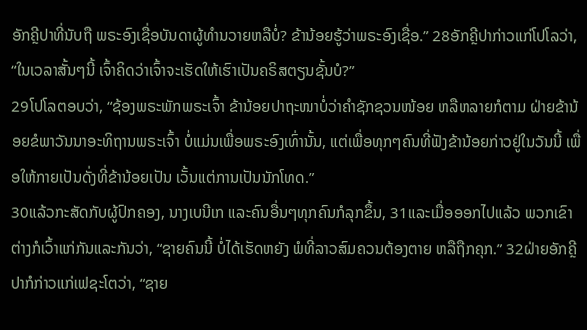ອັກຄຼີປາທີ່ນັບຖື ພຣະອົງເຊື່ອບັນດາຜູ້ທຳນວາຍຫລືບໍ່? ຂ້ານ້ອຍຮູ້ວ່າພຣະອົງເຊື່ອ.” 28ອັກຄຼີປາກ່າວແກ່ໂປໂລວ່າ, “ໃນເວລາສັ້ນໆນີ້ ເຈົ້າຄິດວ່າເຈົ້າຈະເຮັດໃຫ້ເຮົາເປັນຄຣິສຕຽນຊັ້ນບໍ?”
29ໂປໂລຕອບວ່າ, “ຊ້ອງພຣະພັກພຣະເຈົ້າ ຂ້ານ້ອຍປາຖະໜາບໍ່ວ່າຄຳຊັກຊວນໜ້ອຍ ຫລືຫລາຍກໍຕາມ ຝ່າຍຂ້ານ້ອຍຂໍພາວັນນາອະທິຖານພຣະເຈົ້າ ບໍ່ແມ່ນເພື່ອພຣະອົງເທົ່ານັ້ນ, ແຕ່ເພື່ອທຸກໆຄົນທີ່ຟັງຂ້ານ້ອຍກ່າວຢູ່ໃນວັນນີ້ ເພື່ອໃຫ້ກາຍເປັນດັ່ງທີ່ຂ້ານ້ອຍເປັນ ເວັ້ນແຕ່ການເປັນນັກໂທດ.”
30ແລ້ວກະສັດກັບຜູ້ປົກຄອງ, ນາງເບນີເກ ແລະຄົນອື່ນໆທຸກຄົນກໍລຸກຂຶ້ນ, 31ແລະເມື່ອອອກໄປແລ້ວ ພວກເຂົາຕ່າງກໍເວົ້າແກ່ກັນແລະກັນວ່າ, “ຊາຍຄົນນີ້ ບໍ່ໄດ້ເຮັດຫຍັງ ພໍທີ່ລາວສົມຄວນຕ້ອງຕາຍ ຫລືຖືກຄຸກ.” 32ຝ່າຍອັກຄຼີປາກໍກ່າວແກ່ເຟຊະໂຕວ່າ, “ຊາຍ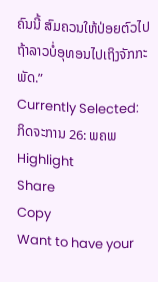ຄົນນີ້ ສົມຄວນໃຫ້ປ່ອຍຕົວໄປ ຖ້າລາວບໍ່ອຸທອນໄປເຖິງຈັກກະພັດ.”
Currently Selected:
ກິດຈະການ 26: ພຄພ
Highlight
Share
Copy
Want to have your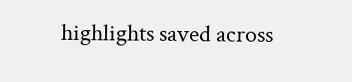highlights saved across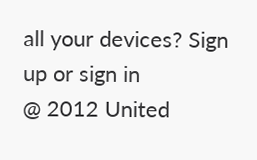all your devices? Sign up or sign in
@ 2012 United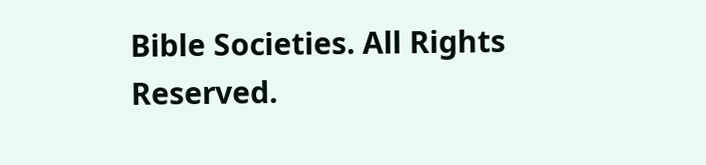Bible Societies. All Rights Reserved.